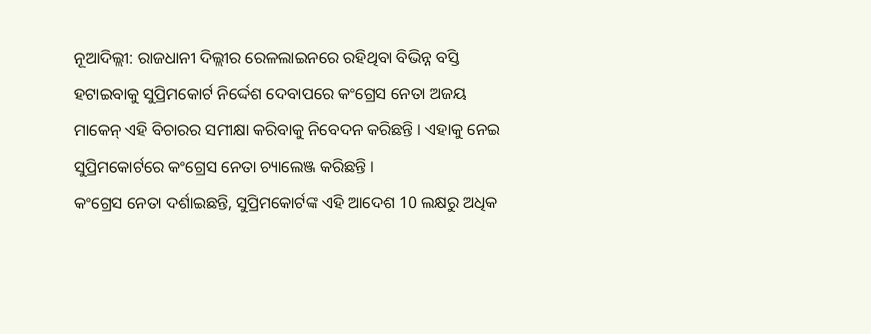ନୂଆଦିଲ୍ଲୀ: ରାଜଧାନୀ ଦିଲ୍ଲୀର ରେଳଲାଇନରେ ରହିଥିବା ବିଭିନ୍ନ ବସ୍ତି ହଟାଇବାକୁ ସୁପ୍ରିମକୋର୍ଟ ନିର୍ଦ୍ଦେଶ ଦେବାପରେ କଂଗ୍ରେସ ନେତା ଅଜୟ ମାକେନ୍ ଏହି ବିଚାରର ସମୀକ୍ଷା କରିବାକୁ ନିବେଦନ କରିଛନ୍ତି । ଏହାକୁ ନେଇ ସୁପ୍ରିମକୋର୍ଟରେ କଂଗ୍ରେସ ନେତା ଚ୍ୟାଲେଞ୍ଜ କରିଛନ୍ତି ।
କଂଗ୍ରେସ ନେତା ଦର୍ଶାଇଛନ୍ତି, ସୁପ୍ରିମକୋର୍ଟଙ୍କ ଏହି ଆଦେଶ 10 ଲକ୍ଷରୁ ଅଧିକ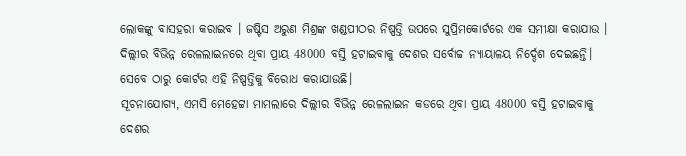ଲୋକଙ୍କୁ ବାସହରା କରାଇବ । ଜଷ୍ଟିସ ଅରୁଣ ମିଶ୍ରଙ୍କ ଖଣ୍ଡପୀଠର ନିଷ୍ପତ୍ତି ଉପରେ ସୁପ୍ରିମକୋର୍ଟରେ ଏକ ସମୀକ୍ଷା କରାଯାଉ । ଦିଲ୍ଲୀର ବିଭିନ୍ନ ରେଳଲାଇନରେ ଥିବା ପ୍ରାୟ 48000 ବସ୍ତି ହଟାଇବାକୁ ଦେଶର ସର୍ବୋଚ୍ଚ ନ୍ୟାୟାଳୟ ନିର୍ଦ୍ଦେଶ ଦେଇଛନ୍ତି। ସେବେ ଠାରୁ କୋର୍ଟର ଏହି ନିଷ୍ପତ୍ତିକୁ ବିରୋଧ କରାଯାଉଛି।
ସୂଚନାଯୋଗ୍ୟ, ଏମସି ମେହେଟ୍ଟା ମାମଲାରେ ଦିଲ୍ଲୀର ବିଭିନ୍ନ ରେଳଲାଇନ କଡରେ ଥିବା ପ୍ରାୟ 48000 ବସ୍ତି ହଟାଇବାକୁ ଦେଶର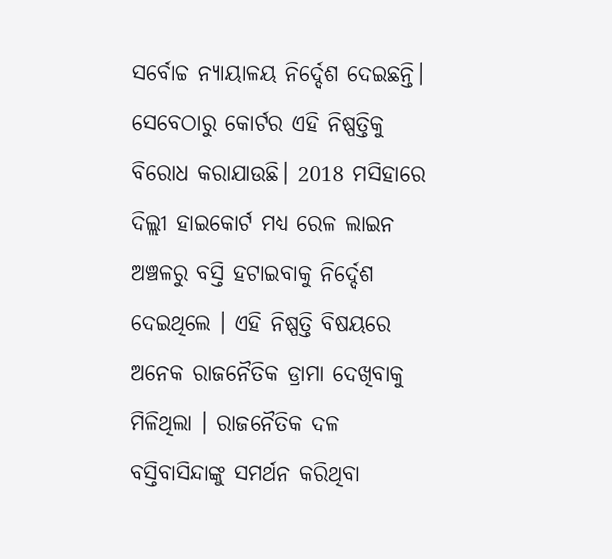ସର୍ବୋଚ୍ଚ ନ୍ୟାୟାଳୟ ନିର୍ଦ୍ଦେଶ ଦେଇଛନ୍ତି। ସେବେଠାରୁ କୋର୍ଟର ଏହି ନିଷ୍ପତ୍ତିକୁ ବିରୋଧ କରାଯାଉଛି। 2018 ମସିହାରେ ଦିଲ୍ଲୀ ହାଇକୋର୍ଟ ମଧ୍ୟ ରେଳ ଲାଇନ ଅଞ୍ଚଳରୁ ବସ୍ତି ହଟାଇବାକୁ ନିର୍ଦ୍ଦେଶ ଦେଇଥିଲେ । ଏହି ନିଷ୍ପତ୍ତି ବିଷୟରେ ଅନେକ ରାଜନୈତିକ ଡ୍ରାମା ଦେଖିବାକୁ ମିଳିଥିଲା । ରାଜନୈତିକ ଦଳ ବସ୍ତିବାସିନ୍ଦାଙ୍କୁ ସମର୍ଥନ କରିଥିବା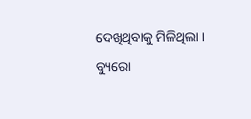ଦେଖିଥିବାକୁ ମିଳିଥିଲା ।
ବ୍ୟୁରୋ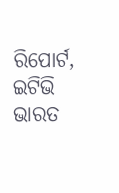ରିପୋର୍ଟ, ଇଟିଭି ଭାରତ